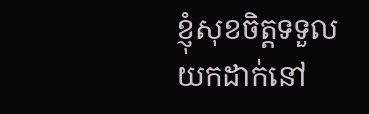ខ្ញុំសុខចិត្តទទួលយកដាក់នៅ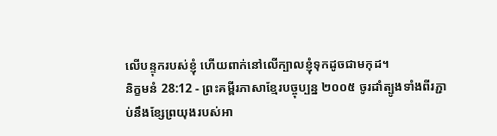លើបន្ទុករបស់ខ្ញុំ ហើយពាក់នៅលើក្បាលខ្ញុំទុកដូចជាមកុដ។
និក្ខមនំ 28:12 - ព្រះគម្ពីរភាសាខ្មែរបច្ចុប្បន្ន ២០០៥ ចូរដាំត្បូងទាំងពីរភ្ជាប់នឹងខ្សែព្រយុងរបស់អា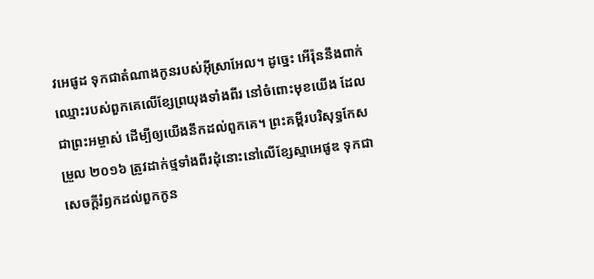វអេផូដ ទុកជាតំណាងកូនរបស់អ៊ីស្រាអែល។ ដូច្នេះ អើរ៉ុននឹងពាក់ឈ្មោះរបស់ពួកគេលើខ្សែព្រយុងទាំងពីរ នៅចំពោះមុខយើង ដែលជាព្រះអម្ចាស់ ដើម្បីឲ្យយើងនឹកដល់ពួកគេ។ ព្រះគម្ពីរបរិសុទ្ធកែសម្រួល ២០១៦ ត្រូវដាក់ថ្មទាំងពីរដុំនោះនៅលើខ្សែស្មាអេផូឌ ទុកជាសេចក្ដីរំឭកដល់ពួកកូន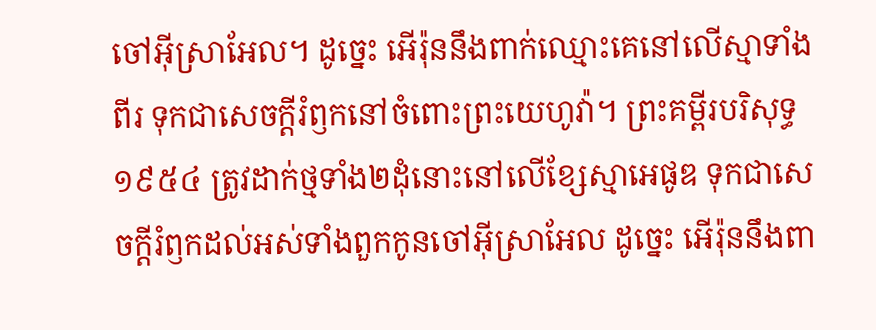ចៅអ៊ីស្រាអែល។ ដូច្នេះ អើរ៉ុននឹងពាក់ឈ្មោះគេនៅលើស្មាទាំងពីរ ទុកជាសេចក្ដីរំឭកនៅចំពោះព្រះយេហូវ៉ា។ ព្រះគម្ពីរបរិសុទ្ធ ១៩៥៤ ត្រូវដាក់ថ្មទាំង២ដុំនោះនៅលើខ្សែស្មាអេផូឌ ទុកជាសេចក្ដីរំឭកដល់អស់ទាំងពួកកូនចៅអ៊ីស្រាអែល ដូច្នេះ អើរ៉ុននឹងពា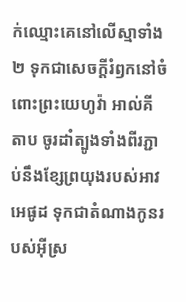ក់ឈ្មោះគេនៅលើស្មាទាំង២ ទុកជាសេចក្ដីរំឭកនៅចំពោះព្រះយេហូវ៉ា អាល់គីតាប ចូរដាំត្បូងទាំងពីរភ្ជាប់នឹងខ្សែព្រយុងរបស់អាវអេផូដ ទុកជាតំណាងកូនរបស់អ៊ីស្រ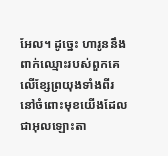អែល។ ដូច្នេះ ហារូននឹងពាក់ឈ្មោះរបស់ពួកគេលើខ្សែព្រយុងទាំងពីរ នៅចំពោះមុខយើងដែលជាអុលឡោះតា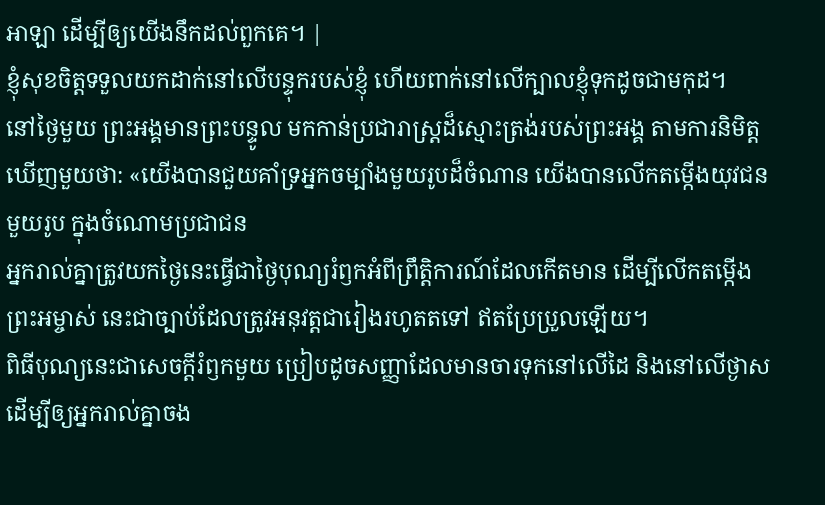អាឡា ដើម្បីឲ្យយើងនឹកដល់ពួកគេ។ |
ខ្ញុំសុខចិត្តទទួលយកដាក់នៅលើបន្ទុករបស់ខ្ញុំ ហើយពាក់នៅលើក្បាលខ្ញុំទុកដូចជាមកុដ។
នៅថ្ងៃមួយ ព្រះអង្គមានព្រះបន្ទូល មកកាន់ប្រជារាស្ត្រដ៏ស្មោះត្រង់របស់ព្រះអង្គ តាមការនិមិត្តឃើញមួយថា: «យើងបានជួយគាំទ្រអ្នកចម្បាំងមួយរូបដ៏ចំណាន យើងបានលើកតម្កើងយុវជនមួយរូប ក្នុងចំណោមប្រជាជន
អ្នករាល់គ្នាត្រូវយកថ្ងៃនេះធ្វើជាថ្ងៃបុណ្យរំឭកអំពីព្រឹត្តិការណ៍ដែលកើតមាន ដើម្បីលើកតម្កើងព្រះអម្ចាស់ នេះជាច្បាប់ដែលត្រូវអនុវត្តជារៀងរហូតតទៅ ឥតប្រែប្រួលឡើយ។
ពិធីបុណ្យនេះជាសេចក្ដីរំឭកមួយ ប្រៀបដូចសញ្ញាដែលមានចារទុកនៅលើដៃ និងនៅលើថ្ងាស ដើម្បីឲ្យអ្នករាល់គ្នាចង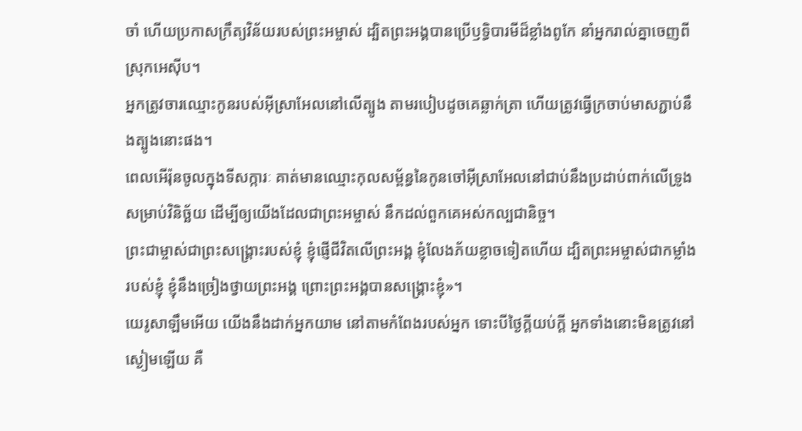ចាំ ហើយប្រកាសក្រឹត្យវិន័យរបស់ព្រះអម្ចាស់ ដ្បិតព្រះអង្គបានប្រើឫទ្ធិបារមីដ៏ខ្លាំងពូកែ នាំអ្នករាល់គ្នាចេញពីស្រុកអេស៊ីប។
អ្នកត្រូវចារឈ្មោះកូនរបស់អ៊ីស្រាអែលនៅលើត្បូង តាមរបៀបដូចគេឆ្លាក់ត្រា ហើយត្រូវធ្វើក្រចាប់មាសភ្ជាប់នឹងត្បូងនោះផង។
ពេលអើរ៉ុនចូលក្នុងទីសក្ការៈ គាត់មានឈ្មោះកុលសម្ព័ន្ធនៃកូនចៅអ៊ីស្រាអែលនៅជាប់នឹងប្រដាប់ពាក់លើទ្រូង សម្រាប់វិនិច្ឆ័យ ដើម្បីឲ្យយើងដែលជាព្រះអម្ចាស់ នឹកដល់ពួកគេអស់កល្បជានិច្ច។
ព្រះជាម្ចាស់ជាព្រះសង្គ្រោះរបស់ខ្ញុំ ខ្ញុំផ្ញើជីវិតលើព្រះអង្គ ខ្ញុំលែងភ័យខ្លាចទៀតហើយ ដ្បិតព្រះអម្ចាស់ជាកម្លាំងរបស់ខ្ញុំ ខ្ញុំនឹងច្រៀងថ្វាយព្រះអង្គ ព្រោះព្រះអង្គបានសង្គ្រោះខ្ញុំ»។
យេរូសាឡឹមអើយ យើងនឹងដាក់អ្នកយាម នៅតាមកំពែងរបស់អ្នក ទោះបីថ្ងៃក្ដីយប់ក្ដី អ្នកទាំងនោះមិនត្រូវនៅស្ងៀមឡើយ គឺ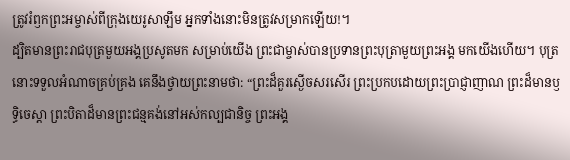ត្រូវរំឭកព្រះអម្ចាស់ពីក្រុងយេរូសាឡឹម អ្នកទាំងនោះមិនត្រូវសម្រាកឡើយ!។
ដ្បិតមានព្រះរាជបុត្រមួយអង្គប្រសូតមក សម្រាប់យើង ព្រះជាម្ចាស់បានប្រទានព្រះបុត្រាមួយព្រះអង្គ មកយើងហើយ។ បុត្រនោះទទួលអំណាចគ្រប់គ្រង គេនឹងថ្វាយព្រះនាមថា: “ព្រះដ៏គួរស្ងើចសរសើរ ព្រះប្រកបដោយព្រះប្រាជ្ញាញាណ ព្រះដ៏មានឫទ្ធិចេស្ដា ព្រះបិតាដ៏មានព្រះជន្មគង់នៅអស់កល្បជានិច្ច ព្រះអង្គ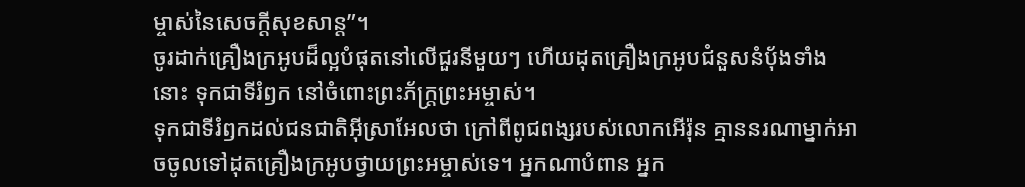ម្ចាស់នៃសេចក្ដីសុខសាន្ត”។
ចូរដាក់គ្រឿងក្រអូបដ៏ល្អបំផុតនៅលើជួរនីមួយៗ ហើយដុតគ្រឿងក្រអូបជំនួសនំប៉័ងទាំងនោះ ទុកជាទីរំឭក នៅចំពោះព្រះភ័ក្ត្រព្រះអម្ចាស់។
ទុកជាទីរំឭកដល់ជនជាតិអ៊ីស្រាអែលថា ក្រៅពីពូជពង្សរបស់លោកអើរ៉ុន គ្មាននរណាម្នាក់អាចចូលទៅដុតគ្រឿងក្រអូបថ្វាយព្រះអម្ចាស់ទេ។ អ្នកណាបំពាន អ្នក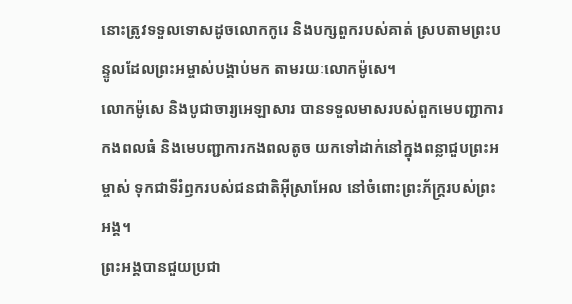នោះត្រូវទទួលទោសដូចលោកកូរេ និងបក្សពួករបស់គាត់ ស្របតាមព្រះបន្ទូលដែលព្រះអម្ចាស់បង្គាប់មក តាមរយៈលោកម៉ូសេ។
លោកម៉ូសេ និងបូជាចារ្យអេឡាសារ បានទទួលមាសរបស់ពួកមេបញ្ជាការកងពលធំ និងមេបញ្ជាការកងពលតូច យកទៅដាក់នៅក្នុងពន្លាជួបព្រះអម្ចាស់ ទុកជាទីរំឭករបស់ជនជាតិអ៊ីស្រាអែល នៅចំពោះព្រះភ័ក្ត្ររបស់ព្រះអង្គ។
ព្រះអង្គបានជួយប្រជា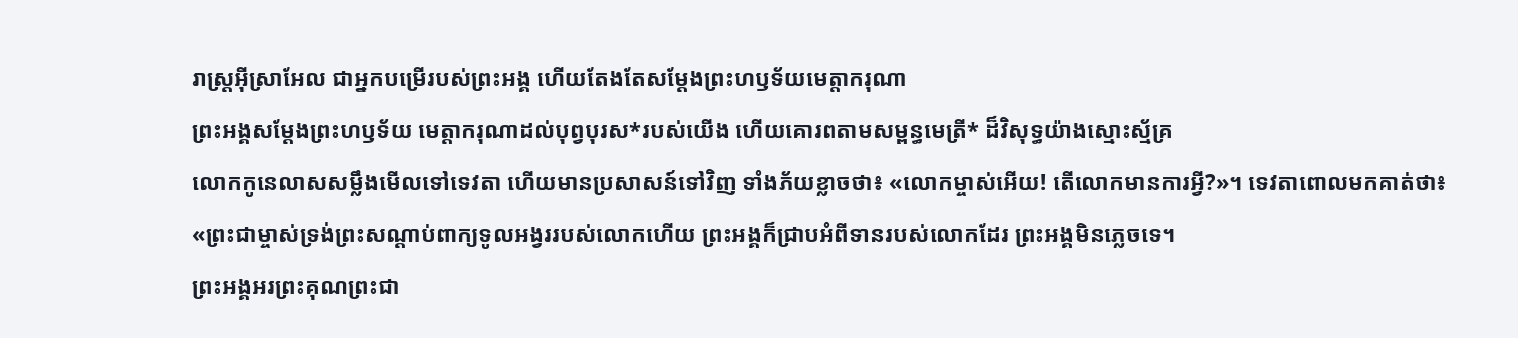រាស្ត្រអ៊ីស្រាអែល ជាអ្នកបម្រើរបស់ព្រះអង្គ ហើយតែងតែសម្តែងព្រះហឫទ័យមេត្តាករុណា
ព្រះអង្គសម្តែងព្រះហឫទ័យ មេត្តាករុណាដល់បុព្វបុរស*របស់យើង ហើយគោរពតាមសម្ពន្ធមេត្រី* ដ៏វិសុទ្ធយ៉ាងស្មោះស្ម័គ្រ
លោកកូនេលាសសម្លឹងមើលទៅទេវតា ហើយមានប្រសាសន៍ទៅវិញ ទាំងភ័យខ្លាចថា៖ «លោកម្ចាស់អើយ! តើលោកមានការអ្វី?»។ ទេវតាពោលមកគាត់ថា៖ «ព្រះជាម្ចាស់ទ្រង់ព្រះសណ្ដាប់ពាក្យទូលអង្វររបស់លោកហើយ ព្រះអង្គក៏ជ្រាបអំពីទានរបស់លោកដែរ ព្រះអង្គមិនភ្លេចទេ។
ព្រះអង្គអរព្រះគុណព្រះជា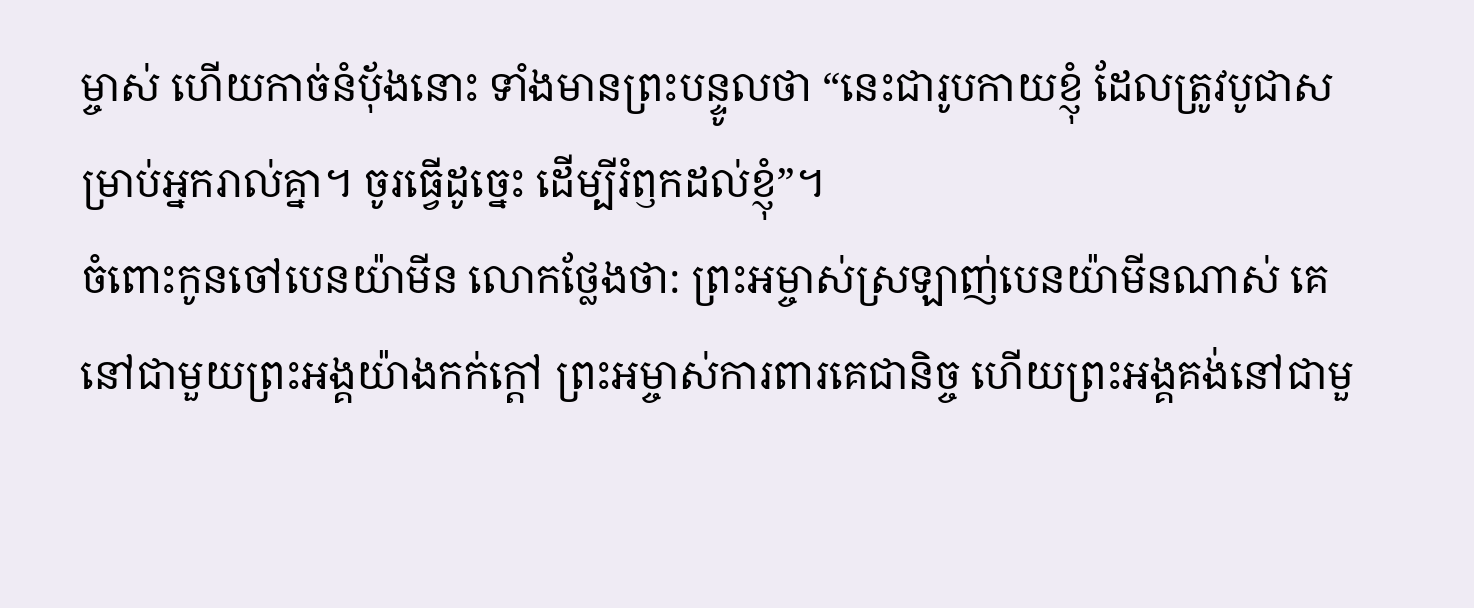ម្ចាស់ ហើយកាច់នំប៉័ងនោះ ទាំងមានព្រះបន្ទូលថា “នេះជារូបកាយខ្ញុំ ដែលត្រូវបូជាសម្រាប់អ្នករាល់គ្នា។ ចូរធ្វើដូច្នេះ ដើម្បីរំឭកដល់ខ្ញុំ”។
ចំពោះកូនចៅបេនយ៉ាមីន លោកថ្លែងថា: ព្រះអម្ចាស់ស្រឡាញ់បេនយ៉ាមីនណាស់ គេនៅជាមួយព្រះអង្គយ៉ាងកក់ក្ដៅ ព្រះអម្ចាស់ការពារគេជានិច្ច ហើយព្រះអង្គគង់នៅជាមួ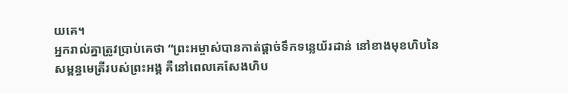យគេ។
អ្នករាល់គ្នាត្រូវប្រាប់គេថា “ព្រះអម្ចាស់បានកាត់ផ្ដាច់ទឹកទន្លេយ័រដាន់ នៅខាងមុខហិបនៃសម្ពន្ធមេត្រីរបស់ព្រះអង្គ គឺនៅពេលគេសែងហិប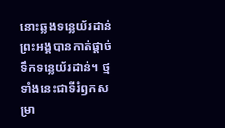នោះឆ្លងទន្លេយ័រដាន់ ព្រះអង្គបានកាត់ផ្ដាច់ទឹកទន្លេយ័រដាន់។ ថ្មទាំងនេះជាទីរំឭកសម្រា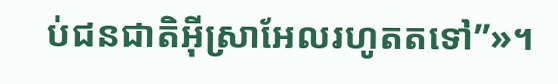ប់ជនជាតិអ៊ីស្រាអែលរហូតតទៅ”»។